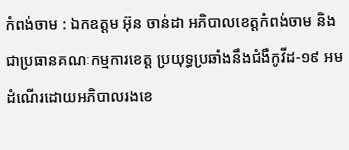កំពង់ចាម : ឯកឧត្តម អ៊ុន ចាន់ដា អភិបាលខេត្តកំពង់ចាម និងជាប្រធានគណៈកម្មការខេត្ត ប្រយុទ្ធប្រឆាំងនឹងជំងឺកូវីដ-១៩ អមដំណើរដោយអភិបាលរងខេ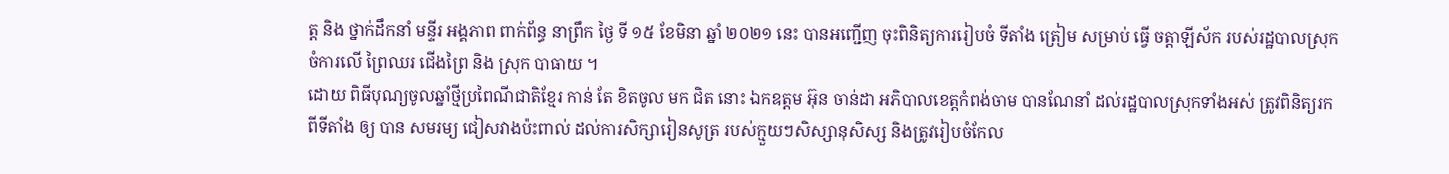ត្ត និង ថ្នាក់ដឹកនាំ មន្ទីរ អង្គភាព ពាក់ព័ន្ធ នាព្រឹក ថ្ងៃ ទី ១៥ ខែមិនា ឆ្នាំ ២០២១ នេះ បានអញ្ជើញ ចុះពិនិត្យការរៀបចំ ទីតាំង ត្រៀម សម្រាប់ ធ្វើ ចត្តាឡីស័ក របស់រដ្ឋបាលស្រុកចំការលេី ព្រៃឈរ ជេីងព្រៃ និង ស្រុក បាធាយ ។
ដោយ ពិធីបុណ្យចូលឆ្នាំថ្មីប្រពៃណីជាតិខ្មែរ កាន់ តែ ខិតចូល មក ជិត នោះ ឯកឧត្តម អ៊ុន ចាន់ដា អភិបាលខេត្តកំពង់ចាម បានណែនាំ ដល់រដ្ឋបាលស្រុកទាំងអស់ ត្រូវពិនិត្យរកពីទីតាំង ឲ្យ បាន សមរម្យ ជៀសវាងប៉ះពាល់ ដល់ការសិក្សារៀនសូត្រ របស់ក្មួយៗសិស្សានុសិស្ស និងត្រូវរៀបចំកែល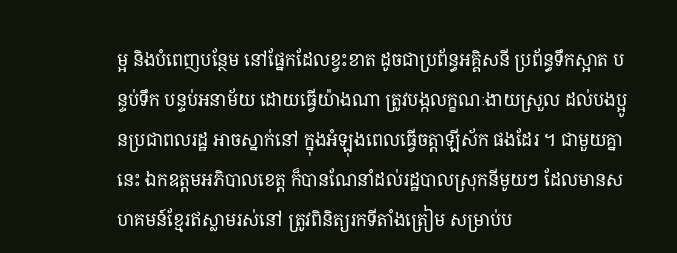ម្អ និងបំពេញបន្ថែម នៅផ្នែកដែលខ្វះខាត ដូចជាប្រព័ន្ធអគ្គិសនី ប្រព័ន្ធទឹកស្អាត បន្ទប់ទឹក បន្ទប់អនាម័យ ដោយធ្វើយ៉ាងណា ត្រូវបង្កលក្ខណៈងាយស្រួល ដល់បងប្អូនប្រជាពលរដ្ឋ អាចស្នាក់នៅ ក្នុងអំឡុងពេលធ្វើចត្តាឡីស័ក ផងដែរ ។ ជាមួយគ្នានេះ ឯកឧត្តមអភិបាលខេត្ត ក៏បានណែនាំដល់រដ្ឋបាលស្រុកនីមូយៗ ដែលមានសហគមន៍ខ្មែរឥស្លាមរស់នៅ ត្រូវពិនិត្យរកទីតាំងត្រៀម សម្រាប់ប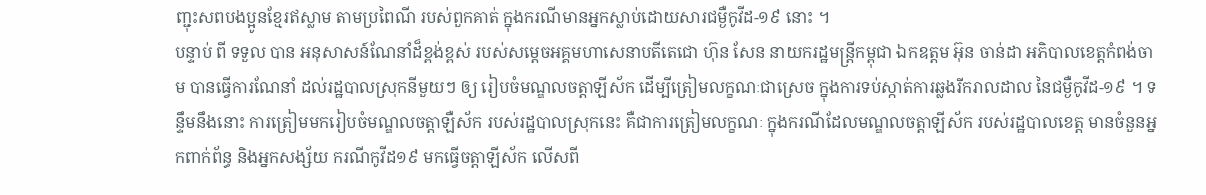ញ្ជុះសពបងប្អូនខ្មែរឥស្លាម តាមប្រពៃណី របស់ពួកគាត់ ក្នុងករណីមានអ្នកស្លាប់ដោយសារជម្ងឺកូវីដ-១៩ នោះ ។
បន្ទាប់ ពី ទទួល បាន អនុសាសន៍ណែនាំដ៏ខ្ពង់ខ្ពស់ របស់សម្ដេចអគ្គមហាសេនាបតីតេជោ ហ៊ុន សែន នាយករដ្ឋមន្ត្រីកម្ពុជា ឯកឧត្តម អ៊ុន ចាន់ដា អភិបាលខេត្តកំពង់ចាម បានធ្វើការណែនាំ ដល់រដ្ឋបាលស្រុកនីមួយៗ ឲ្យ រៀបចំមណ្ឌលចត្តាឡីស័ក ដើម្បីត្រៀមលក្ខណៈជាស្រេច ក្នុងការទប់ស្កាត់ការឆ្លងរីករាលដាល នៃជម្ងឺកូវីដ-១៩ ។ ទន្ទឹមនឹងនោះ ការត្រៀមមករៀបចំមណ្ឌលចត្តាឡឺស័ក របស់រដ្ឋបាលស្រុកនេះ គឺជាការត្រៀមលក្ខណៈ ក្នុងករណីដែលមណ្ឌលចត្តាឡីស័ក របស់រដ្ឋបាលខេត្ត មានចំនួនអ្នកពាក់ព័ន្ធ និងអ្នកសង្ស័យ ករណីកូវីដ១៩ មកធ្វើចត្តាឡីស័ក លើសពី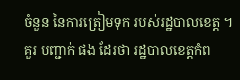ចំនួន នៃការត្រៀមទុក របស់រដ្ឋបាលខេត្ត ។
គួរ បញ្ជាក់ ផង ដែរថា រដ្ឋបាលខេត្តកំព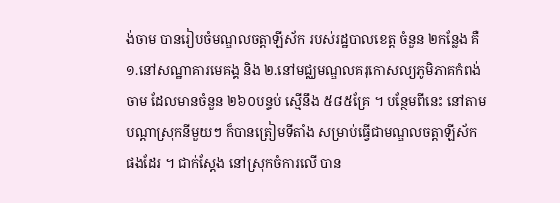ង់ចាម បានរៀបចំមណ្ឌលចត្តាឡីស័ក របស់រដ្ឋបាលខេត្ត ចំនួន ២កន្លែង គឺ ១.នៅសណ្ឋាគារមេគង្គ និង ២.នៅមជ្ឈមណ្ឌលគរុកោសល្យភូមិភាគកំពង់ចាម ដែលមានចំនួន ២៦០បន្ទប់ ស្មើនឹង ៥៨៥គ្រែ ។ បន្ថែមពីនេះ នៅតាមបណ្តាស្រុកនីមួយៗ ក៏បានត្រៀមទីតាំង សម្រាប់ធ្វើជាមណ្ឌលចត្តាឡីស័ក ផងដែរ ។ ជាក់ស្ដែង នៅស្រុកចំការលើ បាន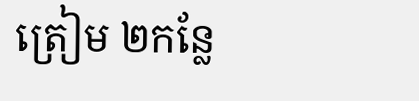ត្រៀម ២កន្លែ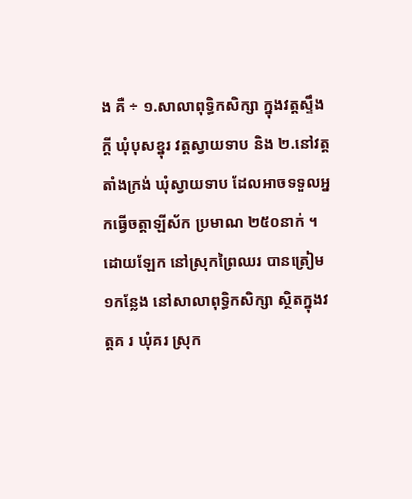ង គឺ ÷ ១.សាលាពុទ្ធិកសិក្សា ក្នុងវត្តស្ទឹងក្តី ឃុំបុសខ្នុរ វត្តស្វាយទាប និង ២.នៅវត្តតាំងក្រង់ ឃុំស្វាយទាប ដែលអាចទទួលអ្នកធ្វើចត្តាឡីស័ក ប្រមាណ ២៥០នាក់ ។ ដោយឡែក នៅស្រុកព្រៃឈរ បានត្រៀម ១កន្លែង នៅសាលាពុទ្ធិកសិក្សា ស្ថិតក្នុងវត្តគ រ ឃុំគរ ស្រុក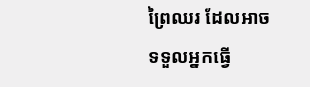ព្រៃឈរ ដែលអាចទទួលអ្នកធ្វើ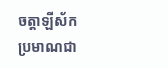ចត្តាឡីស័កប្រមាណជា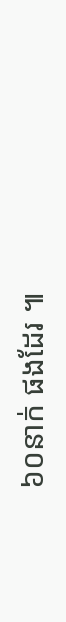៦០នាក់ ផងដែរ ៕